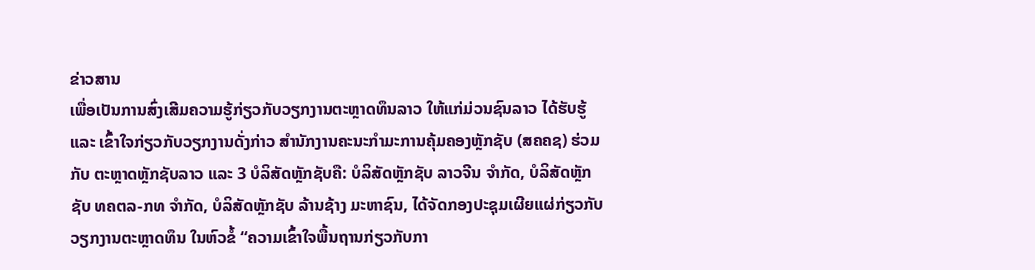ຂ່າວສານ
ເພື່ອເປັນການສົ່ງເສີມຄວາມຮູ້ກ່ຽວກັບວຽກງານຕະຫຼາດທຶນລາວ ໃຫ້ແກ່ມ່ວນຊົນລາວ ໄດ້ຮັບຮູ້ ແລະ ເຂົ້າໃຈກ່ຽວກັບວຽກງານດັ່ງກ່າວ ສໍານັກງານຄະນະກໍາມະການຄຸ້ມຄອງຫຼັກຊັບ (ສຄຄຊ) ຮ່ວມກັບ ຕະຫຼາດຫຼັກຊັບລາວ ແລະ 3 ບໍລິສັດຫຼັກຊັບຄື: ບໍລິສັດຫຼັກຊັບ ລາວຈີນ ຈໍາກັດ, ບໍລິສັດຫຼັກຊັບ ທຄຕລ-ກທ ຈໍາກັດ, ບໍລິສັດຫຼັກຊັບ ລ້ານຊ້າງ ມະຫາຊົນ, ໄດ້ຈັດກອງປະຊຸມເຜີຍແຜ່ກ່ຽວກັບວຽກງານຕະຫຼາດທຶນ ໃນຫົວຂໍ້ “ຄວາມເຂົ້າໃຈພື້ນຖານກ່ຽວກັບກາ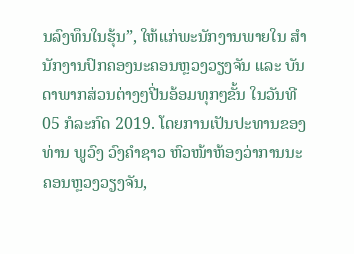ນລົງທຶນໃນຮຸ້ນ”, ໃຫ້ແກ່ພະນັກງານພາຍໃນ ສຳນັກງານປົກຄອງນະຄອນຫຼວງວຽງຈັນ ແລະ ບັນດາພາກສ່ວນຕ່າງໆປີ່ນອ້ອມທຸກໆຂັ້ນ ໃນວັນທີ 05 ກໍລະກົດ 2019. ໂດຍການເປັນປະທານຂອງ ທ່ານ ພູວົງ ວົງຄຳຊາວ ຫົວໜ້າຫ້ອງວ່າການນະຄອນຫຼວງວຽງຈັນ,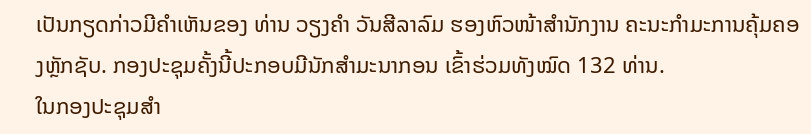ເປັນກຽດກ່າວມີຄຳເຫັນຂອງ ທ່ານ ວຽງຄຳ ວັນສີລາລົມ ຮອງຫົວໜ້າສຳນັກງານ ຄະນະກຳມະການຄຸ້ມຄອງຫຼັກຊັບ. ກອງປະຊຸມຄັ້ງນີ້ປະກອບມີນັກສຳມະນາກອນ ເຂົ້າຮ່ວມທັງໝົດ 132 ທ່ານ.
ໃນກອງປະຊຸມສໍາ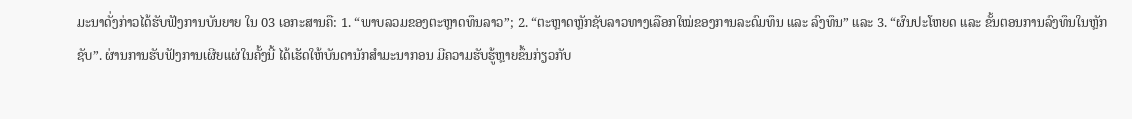ມະນາດັ່ງກ່າວໄດ້ຮັບຟັງການບັນຍາຍ ໃນ 03 ເອກະສານຄື: 1. “ພາບລວມຂອງຕະຫຼາດທຶນລາວ”; 2. “ຕະຫຼາດຫຼັກຊັບລາວທາງເລືອກໃໝ່ຂອງການລະດົມທຶນ ແລະ ລົງທຶນ” ແລະ 3. “ຜົນປະໂຫຍດ ແລະ ຂັ້ນຕອນການລົງທຶນໃນຫຼັກຊັບ”. ຜ່ານການຮັບຟັງການເຜີຍແຜ່ໃນຄັ້ງນີ້ ໄດ້ເຮັດໃຫ້ບັນດານັກສໍາມະນາກອນ ມີຄວາມຮັບຮູ້ຫຼາຍຂຶ້ນກ່ຽວກັບ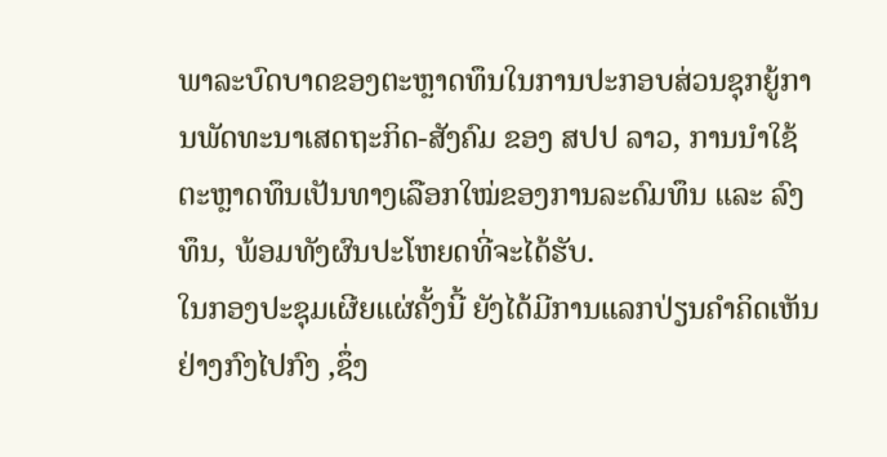ພາລະບົດບາດຂອງຕະຫຼາດທຶນໃນການປະກອບສ່ວນຊຸກຍູ້ການພັດທະນາເສດຖະກິດ-ສັງຄົມ ຂອງ ສປປ ລາວ, ການນໍາໃຊ້ຕະຫຼາດທຶນເປັນທາງເລືອກໃໝ່ຂອງການລະດົມທຶນ ແລະ ລົງທຶນ, ພ້ອມທັງຜົນປະໂຫຍດທີ່ຈະໄດ້ຮັບ.
ໃນກອງປະຊຸມເຜີຍແຜ່ຄັ້ງນີ້ ຍັງໄດ້ມີການແລກປ່ຽນຄໍາຄິດເຫັນຢ່າງກົງໄປກົງ ,ຊຶ່ງ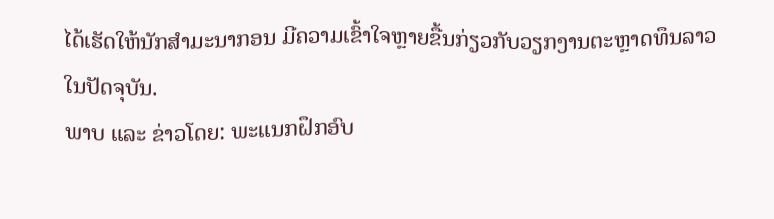ໄດ້ເຮັດໃຫ້ນັກສໍາມະນາກອນ ມີຄວາມເຂົ້າໃຈຫຼາຍຂື້ນກ່ຽວກັບວຽກງານຕະຫຼາດທຶນລາວໃນປັດຈຸບັນ.
ພາບ ແລະ ຂ່າວໂດຍ: ພະແນກຝຶກອົບ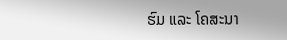ຮົມ ແລະ ໂຄສະນາ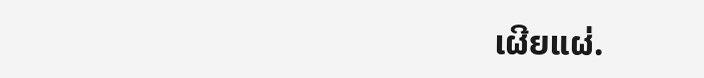ເຜີຍແຜ່.